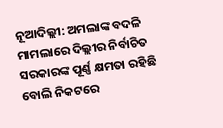ନୂଆଦିଲ୍ଲୀ: ଅମଲାଙ୍କ ବଦଳି ମାମଲାରେ ଦିଲ୍ଲୀର ନିର୍ବାଚିତ ସରକାରଙ୍କ ପୂର୍ଣ୍ଣ କ୍ଷମତା ରହିଛି ବୋଲି ନିକଟରେ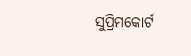ସୁପ୍ରିମକୋର୍ଟ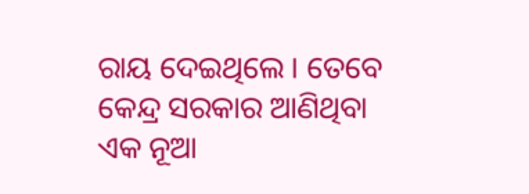ରାୟ ଦେଇଥିଲେ । ତେବେ କେନ୍ଦ୍ର ସରକାର ଆଣିଥିବା ଏକ ନୂଆ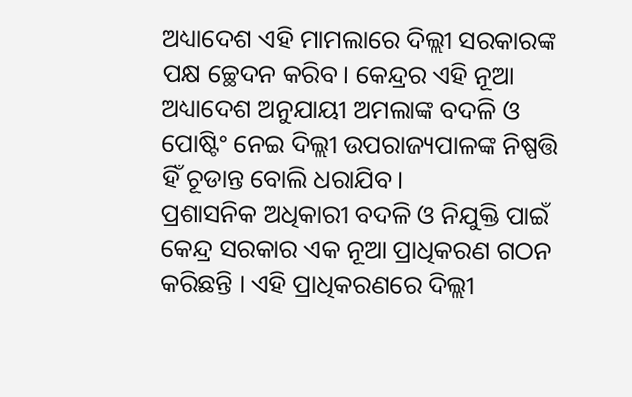ଅଧ୍ୟାଦେଶ ଏହି ମାମଲାରେ ଦିଲ୍ଲୀ ସରକାରଙ୍କ ପକ୍ଷ ଚ୍ଛେଦନ କରିବ। କେନ୍ଦ୍ରର ଏହି ନୂଆ ଅଧ୍ୟାଦେଶ ଅନୁଯାୟୀ ଅମଲାଙ୍କ ବଦଳି ଓ ପୋଷ୍ଟିଂ ନେଇ ଦିଲ୍ଲୀ ଉପରାଜ୍ୟପାଳଙ୍କ ନିଷ୍ପତ୍ତି ହିଁ ଚୂଡାନ୍ତ ବୋଲି ଧରାଯିବ।
ପ୍ରଶାସନିକ ଅଧିକାରୀ ବଦଳି ଓ ନିଯୁକ୍ତି ପାଇଁ କେନ୍ଦ୍ର ସରକାର ଏକ ନୂଆ ପ୍ରାଧିକରଣ ଗଠନ କରିଛନ୍ତି । ଏହି ପ୍ରାଧିକରଣରେ ଦିଲ୍ଲୀ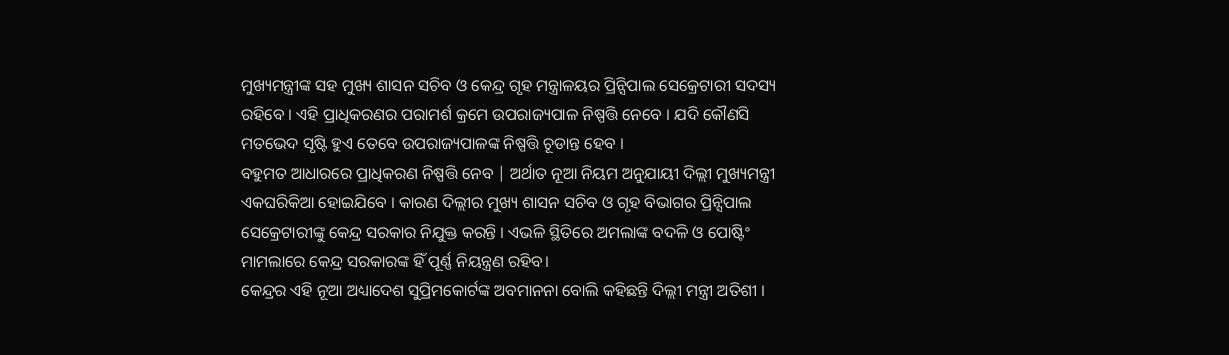ମୁଖ୍ୟମନ୍ତ୍ରୀଙ୍କ ସହ ମୁଖ୍ୟ ଶାସନ ସଚିବ ଓ କେନ୍ଦ୍ର ଗୃହ ମନ୍ତ୍ରାଳୟର ପ୍ରିନ୍ସିପାଲ ସେକ୍ରେଟାରୀ ସଦସ୍ୟ ରହିବେ । ଏହି ପ୍ରାଧିକରଣର ପରାମର୍ଶ କ୍ରମେ ଉପରାଜ୍ୟପାଳ ନିଷ୍ପତ୍ତି ନେବେ । ଯଦି କୌଣସି ମତଭେଦ ସୃଷ୍ଟି ହୁଏ ତେବେ ଉପରାଜ୍ୟପାଳଙ୍କ ନିଷ୍ପତ୍ତି ଚୂଡାନ୍ତ ହେବ ।
ବହୁମତ ଆଧାରରେ ପ୍ରାଧିକରଣ ନିଷ୍ପତ୍ତି ନେବ | ଅର୍ଥାତ ନୂଆ ନିୟମ ଅନୁଯାୟୀ ଦିଲ୍ଲୀ ମୁଖ୍ୟମନ୍ତ୍ରୀ ଏକଘରିକିଆ ହୋଇଯିବେ । କାରଣ ଦିଲ୍ଲୀର ମୁଖ୍ୟ ଶାସନ ସଚିବ ଓ ଗୃହ ବିଭାଗର ପ୍ରିନ୍ସିପାଲ ସେକ୍ରେଟାରୀଙ୍କୁ କେନ୍ଦ୍ର ସରକାର ନିଯୁକ୍ତ କରନ୍ତି । ଏଭଳି ସ୍ଥିତିରେ ଅମଲାଙ୍କ ବଦଳି ଓ ପୋଷ୍ଟିଂ ମାମଲାରେ କେନ୍ଦ୍ର ସରକାରଙ୍କ ହିଁ ପୂର୍ଣ୍ଣ ନିୟନ୍ତ୍ରଣ ରହିବ।
କେନ୍ଦ୍ରର ଏହି ନୂଆ ଅଧ୍ୟାଦେଶ ସୁପ୍ରିମକୋର୍ଟଙ୍କ ଅବମାନନା ବୋଲି କହିଛନ୍ତି ଦିଲ୍ଲୀ ମନ୍ତ୍ରୀ ଅତିଶୀ ।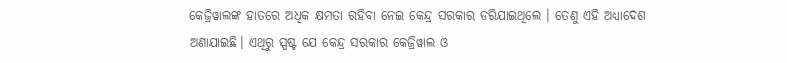କେଜ୍ରିୱାଲଙ୍କ ହାତରେ ଅଧିକ କ୍ଷମତା ରହିବା ନେଇ କେନ୍ଦ୍ର ସରକାର ଡରିଯାଇଥିଲେ । ତେଣୁ ଏହି ଅଧ୍ୟାଦେଶ ଅଣାଯାଇଛି। ଏଥିରୁ ସ୍ପଷ୍ଟ ଯେ କେନ୍ଦ୍ର ସରକାର କେଜ୍ରିୱାଲ ଓ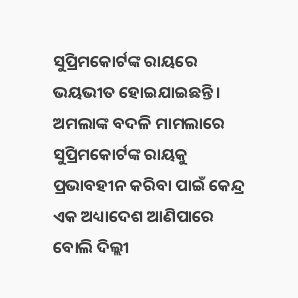ସୁପ୍ରିମକୋର୍ଟଙ୍କ ରାୟରେ ଭୟଭୀତ ହୋଇଯାଇଛନ୍ତି ।
ଅମଲାଙ୍କ ବଦଳି ମାମଲାରେ ସୁପ୍ରିମକୋର୍ଟଙ୍କ ରାୟକୁ ପ୍ରଭାବହୀନ କରିବା ପାଇଁ କେନ୍ଦ୍ର ଏକ ଅଧ୍ୟାଦେଶ ଆଣିପାରେ ବୋଲି ଦିଲ୍ଲୀ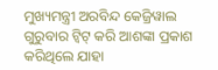ମୁଖ୍ୟମନ୍ତ୍ରୀ ଅରବିନ୍ଦ କେଜ୍ରିୱାଲ ଗୁରୁବାର ଟ୍ବିଟ୍ କରି ଆଶଙ୍କା ପ୍ରକାଶ କରିଥିଲେ ଯାହା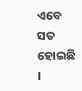ଏବେ ସତ ହୋଇଛି ।